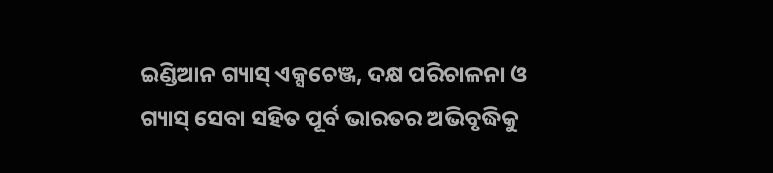ଇଣ୍ଡିଆନ ଗ୍ୟାସ୍ ଏକ୍ସଚେଞ୍ଜ, ଦକ୍ଷ ପରିଚାଳନା ଓ ଗ୍ୟାସ୍ ସେବା ସହିତ ପୂର୍ବ ଭାରତର ଅଭିବୃଦ୍ଧିକୁ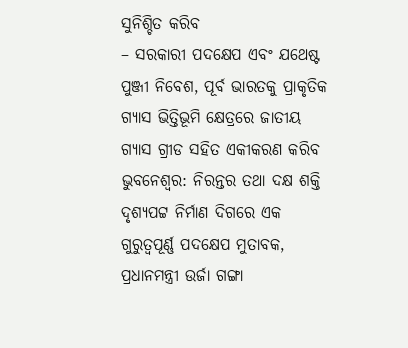ସୁନିଶ୍ଚିତ କରିବ
– ସରକାରୀ ପଦକ୍ଷେପ ଏବଂ ଯଥେଷ୍ଟ ପୁଞ୍ଜୀ ନିବେଶ, ପୂର୍ବ ଭାରତକୁ ପ୍ରାକୃତିକ ଗ୍ୟାସ ଭିତ୍ତିଭୂମି କ୍ଷେତ୍ରରେ ଜାତୀୟ ଗ୍ୟାସ ଗ୍ରୀଡ ସହିତ ଏକୀକରଣ କରିବ
ଭୁବନେଶ୍ୱର: ନିରନ୍ତର ତଥା ଦକ୍ଷ ଶକ୍ତି ଦୃଶ୍ୟପଟ୍ଟ ନିର୍ମାଣ ଦିଗରେ ଏକ ଗୁରୁତ୍ୱପୂର୍ଣ୍ଣ ପଦକ୍ଷେପ ମୁତାବକ, ପ୍ରଧାନମନ୍ତ୍ରୀ ଉର୍ଜା ଗଙ୍ଗା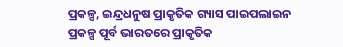ପ୍ରକଳ୍ପ, ଇନ୍ଦ୍ରଧନୁଷ ପ୍ରାକୃତିକ ଗ୍ୟାସ ପାଇପଲାଇନ ପ୍ରକଳ୍ପ ପୂର୍ବ ଭାରତରେ ପ୍ରାକୃତିକ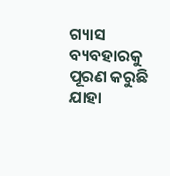ଗ୍ୟାସ ବ୍ୟବହାରକୁ ପୂରଣ କରୁଛି ଯାହା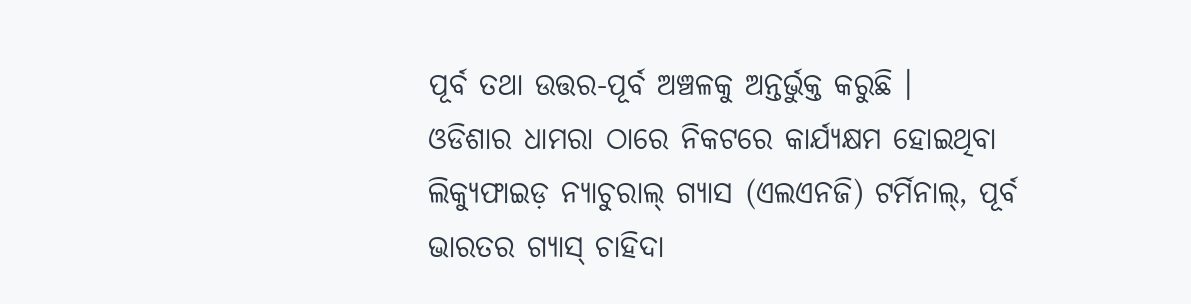ପୂର୍ବ ତଥା ଉତ୍ତର-ପୂର୍ବ ଅଞ୍ଚଳକୁ ଅନ୍ତର୍ଭୁକ୍ତ କରୁଛି ।
ଓଡିଶାର ଧାମରା ଠାରେ ନିକଟରେ କାର୍ଯ୍ୟକ୍ଷମ ହୋଇଥିବା ଲିକ୍ୟୁଫାଇଡ଼ ନ୍ୟାଚୁରାଲ୍ ଗ୍ୟାସ (ଏଲଏନଜି) ଟର୍ମିନାଲ୍, ପୂର୍ବ ଭାରତର ଗ୍ୟାସ୍ ଚାହିଦା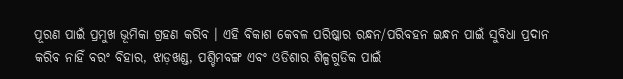ପୂରଣ ପାଇଁ ପ୍ରମୁଖ ଭୂମିକା ଗ୍ରହଣ କରିବ । ଏହି ବିକାଶ କେବଳ ପରିଷ୍କାର ରନ୍ଧନ/ପରିବହନ ଇନ୍ଧନ ପାଇଁ ସୁବିଧା ପ୍ରଦାନ କରିବ ନାହିଁ ବରଂ ବିହାର, ଝାଡ଼ଖଣ୍ଡ, ପଶ୍ଚିମବଙ୍ଗ ଏବଂ ଓଡିଶାର ଶିଳ୍ପଗୁଡିକ ପାଇଁ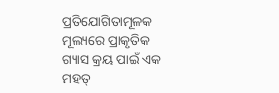ପ୍ରତିଯୋଗିତାମୂଳକ ମୂଲ୍ୟରେ ପ୍ରାକୃତିକ ଗ୍ୟାସ କ୍ରୟ ପାଇଁ ଏକ ମହତ୍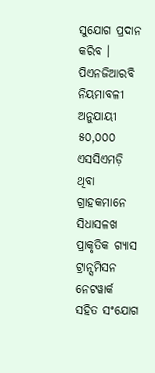ସୁଯୋଗ ପ୍ରଦାନ କରିବ ।
ପିଏନଜିଆରବି ନିୟମାବଳୀ ଅନୁଯାୟୀ ୫୦,୦୦୦ ଏସସିଏମଡ଼ି ଥିବା ଗ୍ରାହକମାନେ ସିଧାସଳଖ ପ୍ରାକୃତିକ ଗ୍ୟାସ ଟ୍ରାନ୍ସମିସନ ନେଟୱାର୍କ ସହିତ ସଂଯୋଗ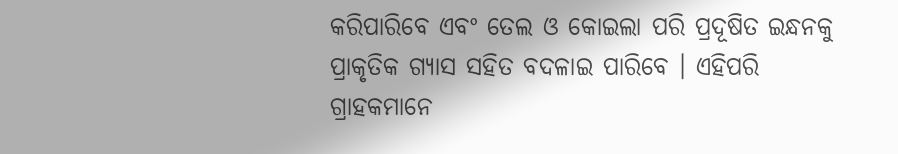କରିପାରିବେ ଏବଂ ତେଲ ଓ କୋଇଲା ପରି ପ୍ରଦୂଷିତ ଇନ୍ଧନକୁ ପ୍ରାକୃତିକ ଗ୍ୟାସ ସହିତ ବଦଳାଇ ପାରିବେ । ଏହିପରି ଗ୍ରାହକମାନେ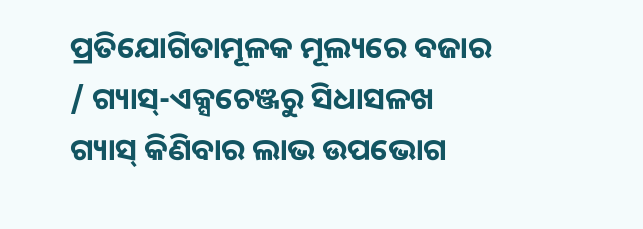ପ୍ରତିଯୋଗିତାମୂଳକ ମୂଲ୍ୟରେ ବଜାର / ଗ୍ୟାସ୍-ଏକ୍ସଚେଞ୍ଜରୁ ସିଧାସଳଖ ଗ୍ୟାସ୍ କିଣିବାର ଲାଭ ଉପଭୋଗ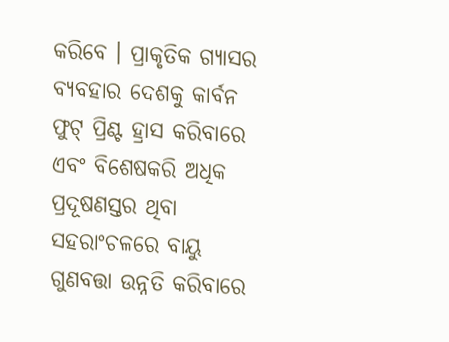କରିବେ । ପ୍ରାକୃତିକ ଗ୍ୟାସର ବ୍ୟବହାର ଦେଶକୁ କାର୍ବନ ଫୁଟ୍ ପ୍ରିଣ୍ଟ ହ୍ରାସ କରିବାରେ ଏବଂ ବିଶେଷକରି ଅଧିକ ପ୍ରଦୂଷଣସ୍ତର ଥିବା ସହରାଂଚଳରେ ବାୟୁ ଗୁଣବତ୍ତା ଉନ୍ନତି କରିବାରେ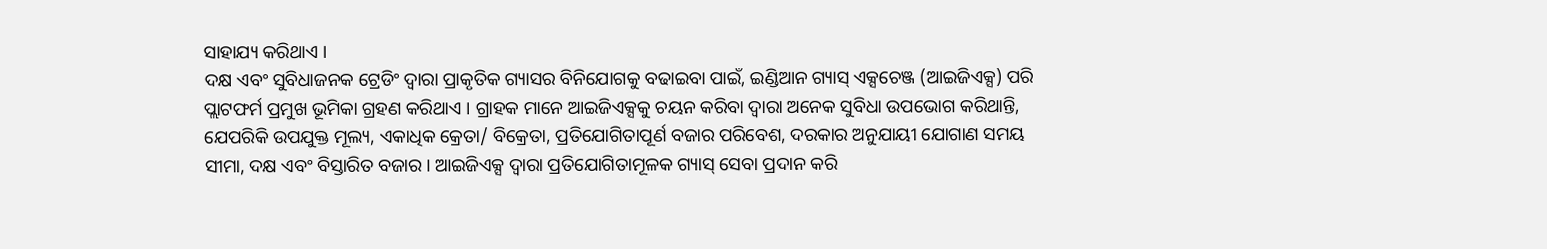ସାହାଯ୍ୟ କରିଥାଏ ।
ଦକ୍ଷ ଏବଂ ସୁବିଧାଜନକ ଟ୍ରେଡିଂ ଦ୍ୱାରା ପ୍ରାକୃତିକ ଗ୍ୟାସର ବିନିଯୋଗକୁ ବଢାଇବା ପାଇଁ, ଇଣ୍ଡିଆନ ଗ୍ୟାସ୍ ଏକ୍ସଚେଞ୍ଜ (ଆଇଜିଏକ୍ସ) ପରି ପ୍ଲାଟଫର୍ମ ପ୍ରମୁଖ ଭୂମିକା ଗ୍ରହଣ କରିଥାଏ । ଗ୍ରାହକ ମାନେ ଆଇଜିଏକ୍ସକୁ ଚୟନ କରିବା ଦ୍ୱାରା ଅନେକ ସୁବିଧା ଉପଭୋଗ କରିଥାନ୍ତି, ଯେପରିକି ଉପଯୁକ୍ତ ମୂଲ୍ୟ, ଏକାଧିକ କ୍ରେତା/ ବିକ୍ରେତା, ପ୍ରତିଯୋଗିତାପୂର୍ଣ ବଜାର ପରିବେଶ, ଦରକାର ଅନୁଯାୟୀ ଯୋଗାଣ ସମୟ ସୀମା, ଦକ୍ଷ ଏବଂ ବିସ୍ତାରିତ ବଜାର । ଆଇଜିଏକ୍ସ ଦ୍ୱାରା ପ୍ରତିଯୋଗିତାମୂଳକ ଗ୍ୟାସ୍ ସେବା ପ୍ରଦାନ କରି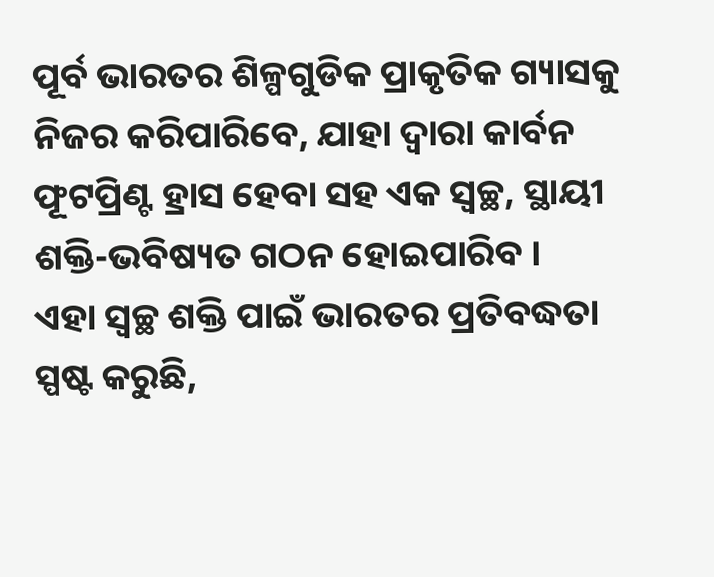ପୂର୍ବ ଭାରତର ଶିଳ୍ପଗୁଡିକ ପ୍ରାକୃତିକ ଗ୍ୟାସକୁ ନିଜର କରିପାରିବେ, ଯାହା ଦ୍ୱାରା କାର୍ବନ ଫୂଟପ୍ରିଣ୍ଟ ହ୍ରାସ ହେବା ସହ ଏକ ସ୍ୱଚ୍ଛ, ସ୍ଥାୟୀ ଶକ୍ତି-ଭବିଷ୍ୟତ ଗଠନ ହୋଇପାରିବ ।
ଏହା ସ୍ୱଚ୍ଛ ଶକ୍ତି ପାଇଁ ଭାରତର ପ୍ରତିବଦ୍ଧତା ସ୍ପଷ୍ଟ କରୁଛି,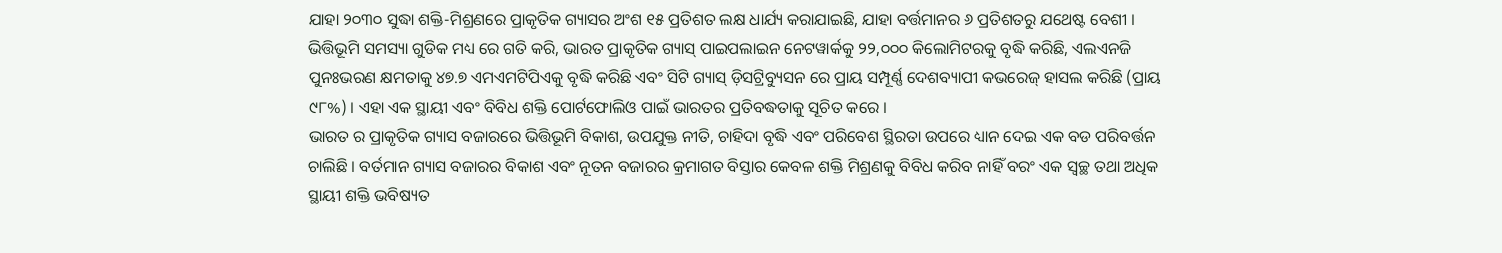ଯାହା ୨୦୩୦ ସୁଦ୍ଧା ଶକ୍ତି-ମିଶ୍ରଣରେ ପ୍ରାକୃତିକ ଗ୍ୟାସର ଅଂଶ ୧୫ ପ୍ରତିଶତ ଲକ୍ଷ ଧାର୍ଯ୍ୟ କରାଯାଇଛି, ଯାହା ବର୍ତ୍ତମାନର ୬ ପ୍ରତିଶତରୁ ଯଥେଷ୍ଟ ବେଶୀ । ଭିତ୍ତିଭୂମି ସମସ୍ୟା ଗୁଡିକ ମଧ୍ୟ ରେ ଗତି କରି, ଭାରତ ପ୍ରାକୃତିକ ଗ୍ୟାସ୍ ପାଇପଲାଇନ ନେଟୱାର୍କକୁ ୨୨,୦୦୦ କିଲୋମିଟରକୁ ବୃଦ୍ଧି କରିଛି, ଏଲଏନଜି ପୁନଃଭରଣ କ୍ଷମତାକୁ ୪୭.୭ ଏମଏମଟିପିଏକୁ ବୃଦ୍ଧି କରିଛି ଏବଂ ସିଟି ଗ୍ୟାସ୍ ଡ଼ିସଟ୍ରିବ୍ୟୁସନ ରେ ପ୍ରାୟ ସମ୍ପୂର୍ଣ୍ଣ ଦେଶବ୍ୟାପୀ କଭରେଜ୍ ହାସଲ କରିଛି (ପ୍ରାୟ ୯୮%) । ଏହା ଏକ ସ୍ଥାୟୀ ଏବଂ ବିବିଧ ଶକ୍ତି ପୋର୍ଟଫୋଲିଓ ପାଇଁ ଭାରତର ପ୍ରତିବଦ୍ଧତାକୁ ସୂଚିତ କରେ ।
ଭାରତ ର ପ୍ରାକୃତିକ ଗ୍ୟାସ ବଜାରରେ ଭିତ୍ତିଭୂମି ବିକାଶ, ଉପଯୁକ୍ତ ନୀତି, ଚାହିଦା ବୃଦ୍ଧି ଏବଂ ପରିବେଶ ସ୍ଥିରତା ଉପରେ ଧ୍ୟାନ ଦେଇ ଏକ ବଡ ପରିବର୍ତ୍ତନ ଚାଲିଛି । ବର୍ତମାନ ଗ୍ୟାସ ବଜାରର ବିକାଶ ଏବଂ ନୂତନ ବଜାରର କ୍ରମାଗତ ବିସ୍ତାର କେବଳ ଶକ୍ତି ମିଶ୍ରଣକୁ ବିବିଧ କରିବ ନାହିଁ ବରଂ ଏକ ସ୍ୱଚ୍ଛ ତଥା ଅଧିକ ସ୍ଥାୟୀ ଶକ୍ତି ଭବିଷ୍ୟତ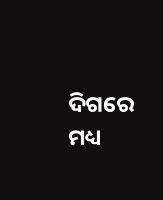ଦିଗରେ ମଧ୍ୟ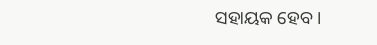ସହାୟକ ହେବ ।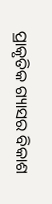ପ୍ରାକୃତିକ ଗ୍ୟାସର ବିକାଶ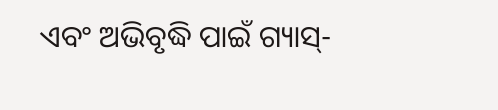ଏବଂ ଅଭିବୃଦ୍ଧି ପାଇଁ ଗ୍ୟାସ୍-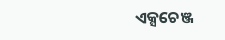ଏକ୍ସଚେଞ୍ଜ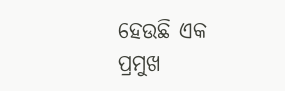ହେଉଛି ଏକ ପ୍ରମୁଖ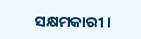ସକ୍ଷମକାରୀ ।